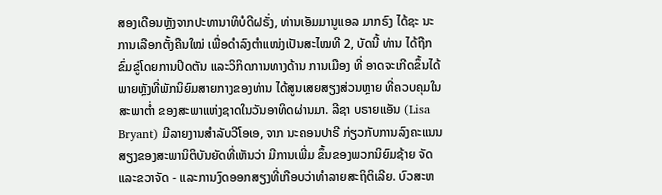ສອງເດືອນຫຼັງຈາກປະທານາທິບໍດີຝຣັ່ງ, ທ່ານເອັມມານູແອລ ມາກຣົງ ໄດ້ຊະ ນະການເລືອກຕັ້ງຄືນໃໝ່ ເພື່ອດຳລົງຕຳແໜ່ງເປັນສະໄໝທີ 2, ບັດນີ້ ທ່ານ ໄດ້ຖືກຂົ່ມຂູ່ໂດຍການປິດຕັນ ແລະວິກິດການທາງດ້ານ ການເມືອງ ທີ່ ອາດຈະເກີດຂຶ້ນໄດ້ ພາຍຫຼັງທີ່ພັກນິຍົມສາຍກາງຂອງທ່ານ ໄດ້ສູນເສຍສຽງສ່ວນຫຼາຍ ທີ່ຄວບຄຸມໃນສະພາຕໍ່າ ຂອງສະພາແຫ່ງຊາດໃນວັນອາທິດຜ່ານມາ. ລີຊາ ບຣາຍແອັນ (Lisa Bryant) ມີລາຍງານສຳລັບວີໂອເອ, ຈາກ ນະຄອນປາຣີ ກ່ຽວກັບການລົງຄະແນນສຽງຂອງສະພານິຕິບັນຍັດທີ່ເຫັນວ່າ ມີການເພີ່ມ ຂຶ້ນຂອງພວກນິຍົມຊ້າຍ ຈັດ ແລະຂວາຈັດ - ແລະການງົດອອກສຽງທີ່ເກືອບວ່າທຳລາຍສະຖິຕິເລີຍ. ບົວສະຫ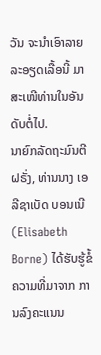ວັນ ຈະນຳເອົາລາຍລະອຽດເລື້ອນີ້ ມາສະເໜີທ່ານໃນອັນດັບຕໍ່ໄປ.
ນາຍົກລັດຖະມົນຕີຝຣັ່ງ, ທ່ານນາງ ເອລີຊາເບັດ ບອນເນີ (Elisabeth Borne) ໄດ້ຮັບຮູ້ຂໍ້ຄວາມທີ່ມາຈາກ ການລົງຄະແນນ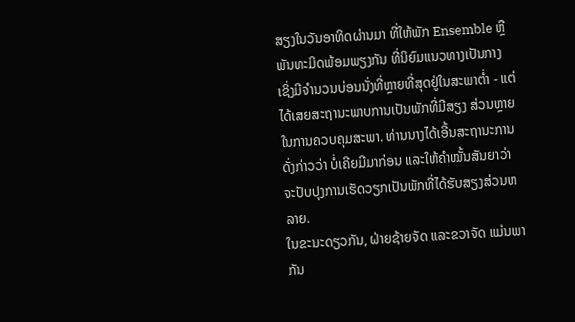ສຽງໃນວັນອາທິດຜ່ານມາ ທີ່ໃຫ້ພັກ Ensemble ຫຼື ພັນທະມິດພ້ອມພຽງກັນ ທີ່ນິຍົມແນວທາງເປັນກາງ ເຊິ່ງມີຈຳນວນບ່ອນນັ່ງທີ່ຫຼາຍທີ່ສຸດຢູ່ໃນສະພາຕ່ຳ - ແຕ່ໄດ້ເສຍສະຖານະພາບການເປັນພັກທີ່ມີສຽງ ສ່ວນຫຼາຍ ໃນການຄວບຄຸມສະພາ. ທ່ານນາງໄດ້ເອີ້ນສະຖານະການດັ່ງກ່າວວ່າ ບໍ່ເຄີຍມີມາກ່ອນ ແລະໃຫ້ຄຳໝັ້ນສັນຍາວ່າ ຈະປັບປຸງການເຮັດວຽກເປັນພັກທີ່ໄດ້ຮັບສຽງສ່ວນຫລາຍ.
ໃນຂະນະດຽວກັນ, ຝ່າຍຊ້າຍຈັດ ແລະຂວາຈັດ ແມ່ນພາກັນ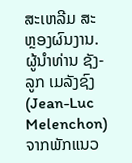ສະເຫລີມ ສະຫຼອງຜົນງານ. ຜູ້ນຳທ່ານ ຊັງ-ລູກ ເມລັງຊົງ (Jean-Luc Melenchon) ຈາກພັກແນວ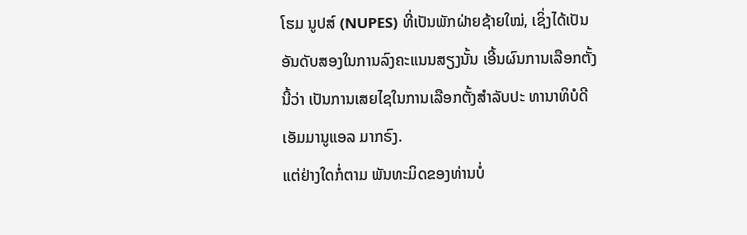ໂຮມ ນູປສ໌ (NUPES) ທີ່ເປັນພັກຝ່າຍຊ້າຍໃໝ່, ເຊິ່ງໄດ້ເປັນອັນດັບສອງໃນການລົງຄະແນນສຽງນັ້ນ ເອີ້ນຜົນການເລືອກຕັ້ງນີ້ວ່າ ເປັນການເສຍໄຊໃນການເລືອກຕັ້ງສຳລັບປະ ທານາທິບໍດີ ເອັມມານູແອລ ມາກຣົງ.
ແຕ່ຢ່າງໃດກໍ່ຕາມ ພັນທະມິດຂອງທ່ານບໍ່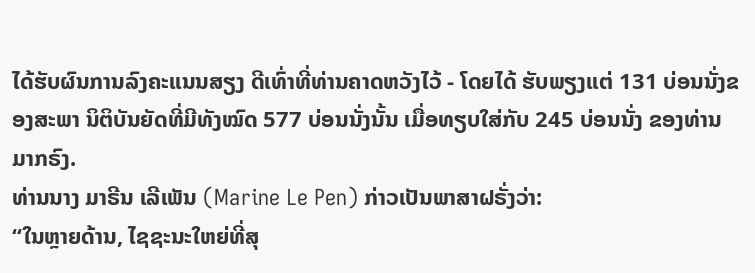ໄດ້ຮັບຜົນການລົງຄະແນນສຽງ ດີເທົ່າທີ່ທ່ານຄາດຫວັງໄວ້ - ໂດຍໄດ້ ຮັບພຽງແຕ່ 131 ບ່ອນນັ່ງຂອງສະພາ ນິຕິບັນຍັດທີ່ມີທັງໝົດ 577 ບ່ອນນັ່ງນັ້ນ ເມື່ອທຽບໃສ່ກັບ 245 ບ່ອນນັ່ງ ຂອງທ່ານມາກຣົງ.
ທ່ານນາງ ມາຣີນ ເລີເພັນ (Marine Le Pen) ກ່າວເປັນພາສາຝຣັ່ງວ່າ:
“ໃນຫຼາຍດ້ານ, ໄຊຊະນະໃຫຍ່ທີ່ສຸ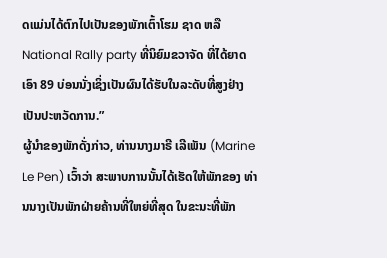ດແມ່ນໄດ້ຕົກໄປເປັນຂອງພັກເຕົ້າໂຮມ ຊາດ ຫລື National Rally party ທີ່ນິຍົມຂວາຈັດ ທີ່ໄດ້ຍາດເອົາ 89 ບ່ອນນັ່ງເຊິ່ງເປັນຜົນໄດ້ຮັບໃນລະດັບທີ່ສູງຢ່າງເປັນປະຫວັດການ.”
ຜູ້ນໍາຂອງພັກດັ່ງກ່າວ, ທ່ານນາງມາຣີ ເລີເພັນ (Marine Le Pen) ເວົ້າວ່າ ສະພາບການນັ້ນໄດ້ເຮັດໃຫ້ພັກຂອງ ທ່ານນາງເປັນພັກຝ່າຍຄ້ານທີ່ໃຫຍ່ທີ່ສຸດ ໃນຂະນະທີ່ພັກ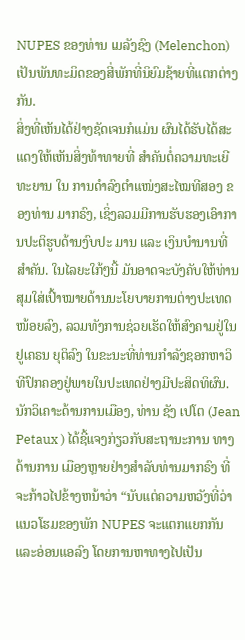NUPES ຂອງທ່ານ ເມລັງຊົງ (Melenchon) ເປັນພັນທະມິດຂອງສີ່ພັກທີ່ນິຍົມຊ້າຍທີ່ແຕກຕ່າງກັນ.
ສິ່ງທີ່ເຫັນໄດ້ຢ່າງຊັດເຈນກໍແມ່ນ ຜົນໄດ້ຮັບໄດ້ສະແດງໃຫ້ເຫັນສິ່ງທ້າທາຍທີ່ ສໍາຄັນຕໍ່ຄວາມທະເຍີທະຍານ ໃນ ການດຳລົງຕຳແໜ່ງສະໄໝທີສອງ ຂອງທ່ານ ມາກຣົງ, ເຊິ່ງລວມມີການຮັບຮອງເອົາການປະຕິຮູບດ້ານງົບປະ ມານ ແລະ ເງິນບໍານານທີ່ສໍາຄັນ. ໃນໄລຍະໃກ້ໆນີ້ ມັນອາດຈະບັງຄັບໃຫ້ທ່ານສຸມໃສ່ເປົ້າໝາຍດ້ານນະໂຍບາຍການຕ່າງປະເທດໜ້ອຍລົງ, ລວມທັງການຊ່ວຍເຮັດໃຫ້ສົງຄາມຢູ່ໃນຢູເຄຣນ ຍຸຕິລົງ ໃນຂະນະທີ່ທ່ານກຳລັງຊອກຫາວິທີປົກຄອງຢູ່ພາຍໃນປະເທດຢ່າງມີປະສິດທິຜົນ.
ນັກວິເຄາະດ້ານການເມືອງ, ທ່ານ ຊັງ ເປໂຕ (Jean Petaux ) ໄດ້ຊີ້ແຈງກ່ຽວກັບສະຖານະການ ທາງດ້ານການ ເມືອງຫຼາຍຢ່າງສໍາລັບທ່ານມາກຣົງ ທີ່ຈະກ້າວໄປຂ້າງຫນ້າວ່າ “ນັບແຕ່ຄວາມຫວັງທີ່ວ່າແນວໂຮມຂອງພັກ NUPES ຈະແຕກແຍກກັນ ແລະອ່ອນແອລົງ ໂດຍການຫາທາງໄປເປັນ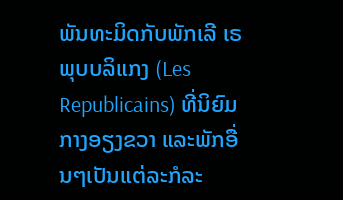ພັນທະມິດກັບພັກເລີ ເຣພຸບບລິແກງ (Les Republicains) ທີ່ນິຍົມກາງອຽງຂວາ ແລະພັກອື່ນໆເປັນແຕ່ລະກໍລະ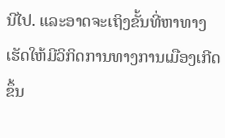ນີໄປ. ແລະອາດຈະເຖິງຂັ້ນທີ່ຫາທາງເຮັດໃຫ້ມີວິກິດການທາງການເມືອງເກີດຂຶ້ນ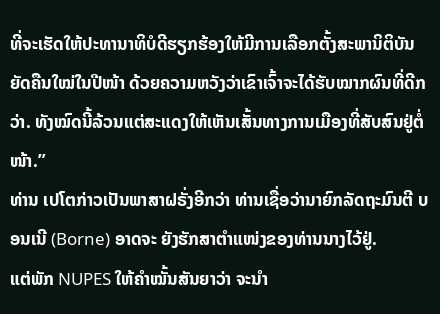ທີ່ຈະເຮັດໃຫ້ປະທານາທິບໍດີຮຽກຮ້ອງໃຫ້ມີການເລືອກຕັ້ງສະພານິຕິບັນຍັດຄືນໃໝ່ໃນປີໜ້າ ດ້ວຍຄວາມຫວັງວ່າເຂົາເຈົ້າຈະໄດ້ຮັບໝາກຜົນທີ່ດີກວ່າ. ທັງໝົດນີ້ລ້ວນແຕ່ສະແດງໃຫ້ເຫັນເສັ້ນທາງການເມືອງທີ່ສັບສົນຢູ່ຕໍ່ໜ້າ.”
ທ່ານ ເປໂຕກ່າວເປັນພາສາຝຣັ່ງອີກວ່າ ທ່ານເຊື່ອວ່ານາຍົກລັດຖະມົນຕີ ບອນເນີ (Borne) ອາດຈະ ຍັງຮັກສາຕຳແໜ່ງຂອງທ່ານນາງໄວ້ຢູ່.
ແຕ່ພັກ NUPES ໃຫ້ຄຳໝັ້ນສັນຍາວ່າ ຈະນຳ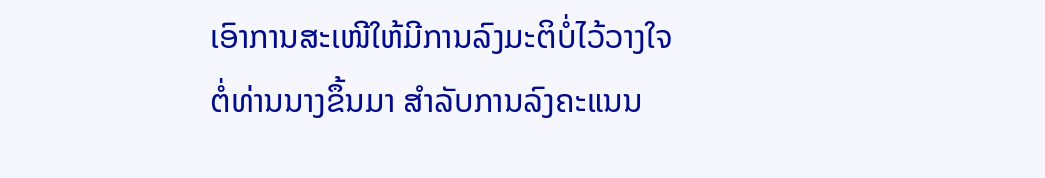ເອົາການສະເໜີໃຫ້ມີການລົງມະຕິບໍ່ໄວ້ວາງໃຈຕໍ່ທ່ານນາງຂຶ້ນມາ ສຳລັບການລົງຄະແນນ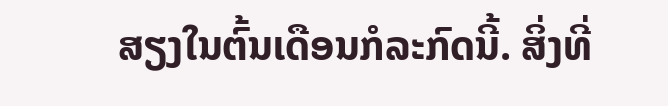ສຽງໃນຕົ້ນເດືອນກໍລະກົດນີ້. ສິ່ງທີ່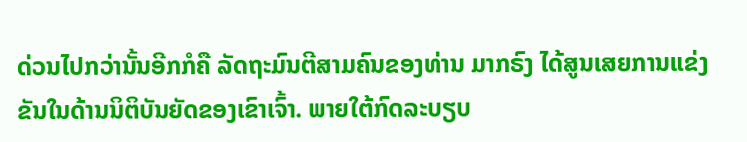ດ່ວນໄປກວ່ານັ້ນອີກກໍຄື ລັດຖະມົນຕີສາມຄົນຂອງທ່ານ ມາກຣົງ ໄດ້ສູນເສຍການແຂ່ງຂັນໃນດ້ານນິຕິບັນຍັດຂອງເຂົາເຈົ້າ. ພາຍໃຕ້ກົດລະບຽບ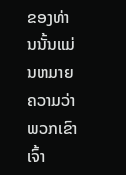ຂອງທ່ານນັ້ນແມ່ນຫມາຍ ຄວາມວ່າພວກເຂົາເຈົ້າ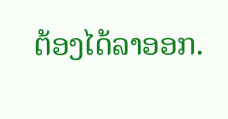ຕ້ອງໄດ້ລາອອກ.